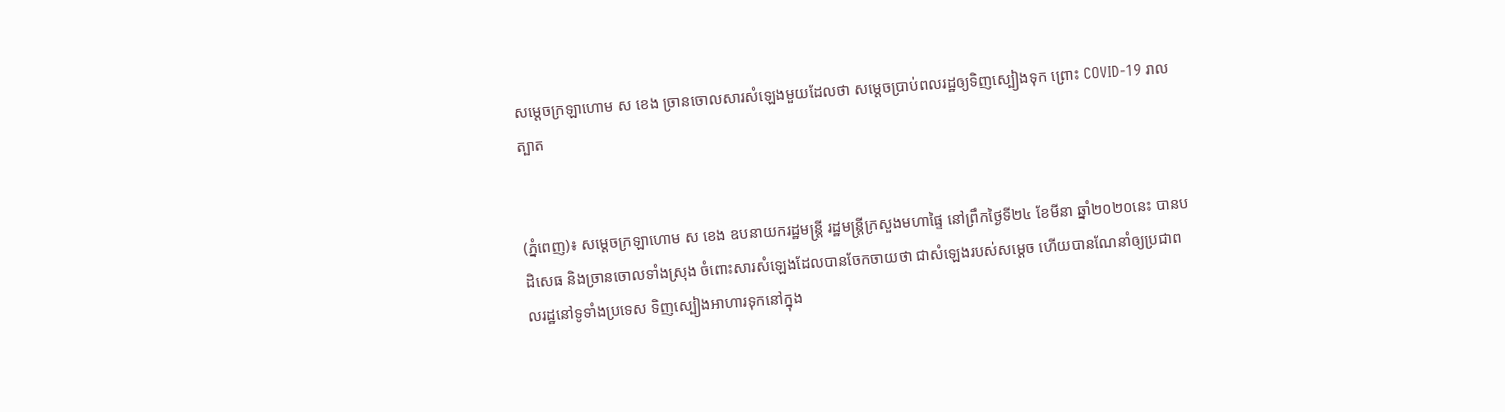សម្ដេចក្រឡាហោម ស ខេង ច្រានចោលសារសំឡេងមួយដែលថា សម្ដេចប្រាប់ពលរដ្ឋឲ្យទិញស្បៀងទុក ព្រោះ COVID-19 រាលត្បាត


(ភ្នំពេញ)៖ សម្ដេចក្រឡាហោម ស ខេង ឧបនាយករដ្ឋមន្ដ្រី រដ្ឋមន្ដ្រីក្រសួងមហាផ្ទៃ នៅព្រឹកថ្ងៃទី២៤ ខែមីនា ឆ្នាំ២០២០នេះ បានបដិសេធ និងច្រានចោលទាំងស្រុង ចំពោះសារសំឡេងដែលបានចែកចាយថា ជាសំឡេងរបស់សម្ដេច ហើយបានណែនាំឲ្យប្រជាពលរដ្ឋនៅទូទាំងប្រទេស ទិញស្បៀងអាហារទុកនៅក្នុង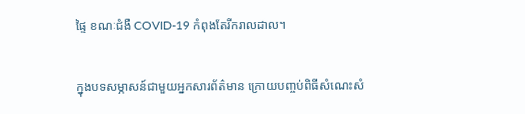ផ្ទៃ ខណៈជំងឺ COVID-19 កំពុងតែរីករាលដាល។

ក្នុងបទសម្ភាសន៍ជាមួយអ្នកសារព័ត៌មាន ក្រោយបញ្ចប់ពិធីសំណេះសំ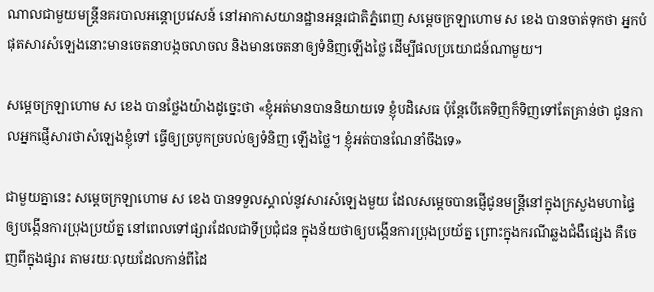ណាលជាមួយមន្ដ្រីនគរបាលអន្ដោប្រវេសន៍ នៅអាកាសយានដ្ឋានអន្ដរជាតិភ្នំពេញ សម្ដេចក្រឡាហោម ស ខេង បានចាត់ទុកថា អ្នកបំផុតសារសំឡេងនោះមានចេតនាបង្កចលាចល និងមានចេតនាឲ្យទំនិញឡើងថ្លៃ ដើម្បីផលប្រយោជន៍ណាមួយ។

សម្ដេចក្រឡាហោម ស ខេង បានថ្លែងយ៉ាងដូច្នេះថា «ខ្ញុំអត់មានបាននិយាយទេ ខ្ញុំបដិសេធ ប៉ុន្ដែបើគេទិញក៏ទិញទៅតែគ្រាន់ថា ជូនកាលអ្នកផ្ញើសារថាសំឡេងខ្ញុំទៅ ធ្វើឲ្យច្របូកច្របល់ឲ្យទំនិញ ឡើងថ្លៃ។ ខ្ញុំអត់បានណែនាំចឹងទេ»

ជាមួយគ្នានេះ សម្ដេចក្រឡាហោម ស ខេង បានទទួលស្គាល់នូវសារសំឡេងមួយ ដែលសម្ដេចបានផ្ញើជូនមន្ដ្រីនៅក្នុងក្រសួងមហាផ្ទៃឲ្យបង្កើនការប្រុងប្រយ័ត្ន នៅពេលទៅផ្សារដែលជាទីប្រជុំជន ក្នុងន័យថាឲ្យបង្កើនការប្រុងប្រយ័ត្ន ព្រោះក្នុងករណីឆ្លងជំងឺផ្សេង គឺចេញពីក្នុងផ្សារ តាមរយៈលុយដែលកាន់ពីដៃ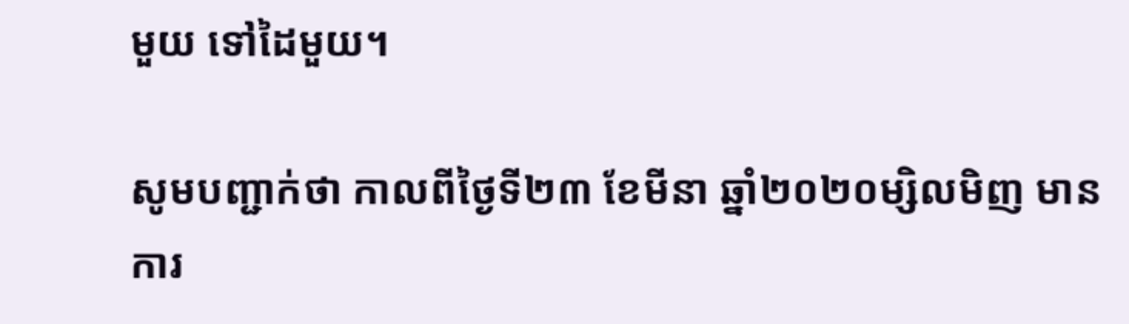មួយ ទៅដៃមួយ។

សូមបញ្ជាក់ថា កាលពីថ្ងៃទី២៣ ខែមីនា ឆ្នាំ២០២០ម្សិលមិញ មានការ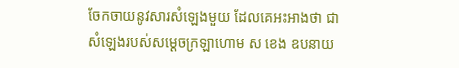ចែកចាយនូវសារសំឡេងមួយ ដែលគេអះអាងថា ជាសំឡេងរបស់សម្ដេចក្រឡាហោម ស ខេង ឧបនាយ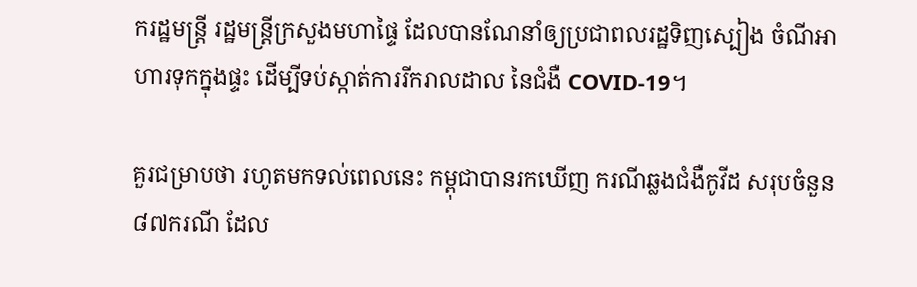ករដ្ឋមន្ដ្រី រដ្ឋមន្ដ្រីក្រសួងមហាផ្ទៃ ដែលបានណែនាំឲ្យប្រជាពលរដ្ឋទិញស្បៀង ចំណីអាហារទុកក្នុងផ្ទះ ដើម្បីទប់ស្កាត់ការរីករាលដាល នៃជំងឺ COVID-19។

គួរជម្រាបថា រហូតមកទល់ពេលនេះ កម្ពុជាបានរកឃើញ ករណីឆ្លងជំងឺកូវីដ សរុបចំនួន៨៧ករណី ដែល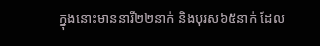ក្នុងនោះមាននារី២២នាក់ និងបុរស៦៥នាក់ ដែល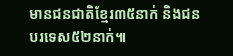មានជនជាតិខ្មែរ៣៥នាក់ និងជនបរទេស៥២នាក់៕